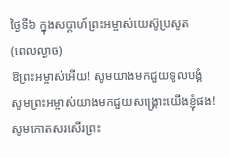ថ្ងៃទី៦ ក្នុងសប្តាហ៍ព្រះអម្ចាស់យេស៊ូប្រសូត
(ពេលល្ងាច)
ឱព្រះអម្ចាស់អើយ! សូមយាងមកជួយទូលបង្គំ
សូមព្រះអម្ចាស់យាងមកជួយសង្គ្រោះយើងខ្ញុំផង!
សូមកោតសរសើរព្រះ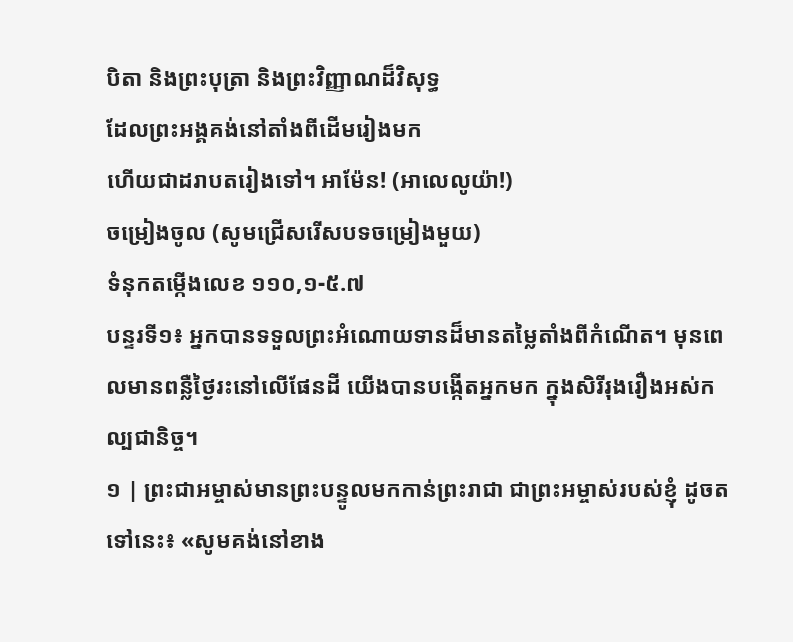បិតា និងព្រះបុត្រា និងព្រះវិញ្ញាណដ៏វិសុទ្ធ
ដែលព្រះអង្គគង់នៅតាំងពីដើមរៀងមក
ហើយជាដរាបតរៀងទៅ។ អាម៉ែន! (អាលេលូយ៉ា!)
ចម្រៀងចូល (សូមជ្រើសរើសបទចម្រៀងមួយ)
ទំនុកតម្កើងលេខ ១១០,១-៥.៧
បន្ទរទី១៖ អ្នកបានទទួលព្រះអំណោយទានដ៏មានតម្លៃតាំងពីកំណើត។ មុនពេលមានពន្លឺថ្ងៃរះនៅលើផែនដី យើងបានបង្កើតអ្នកមក ក្នុងសិរីរុងរឿងអស់កល្បជានិច្ច។
១ | ព្រះជាអម្ចាស់មានព្រះបន្ទូលមកកាន់ព្រះរាជា ជាព្រះអម្ចាស់របស់ខ្ញុំ ដូចតទៅនេះ៖ «សូមគង់នៅខាង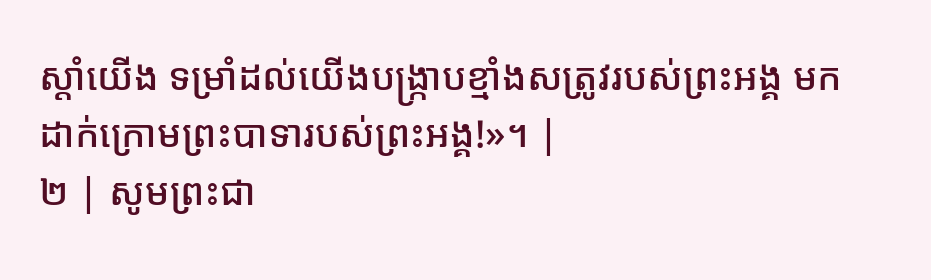ស្តាំយើង ទម្រាំដល់យើងបង្ក្រាបខ្មាំងសត្រូវរបស់ព្រះអង្គ មកដាក់ក្រោមព្រះបាទារបស់ព្រះអង្គ!»។ |
២ | សូមព្រះជា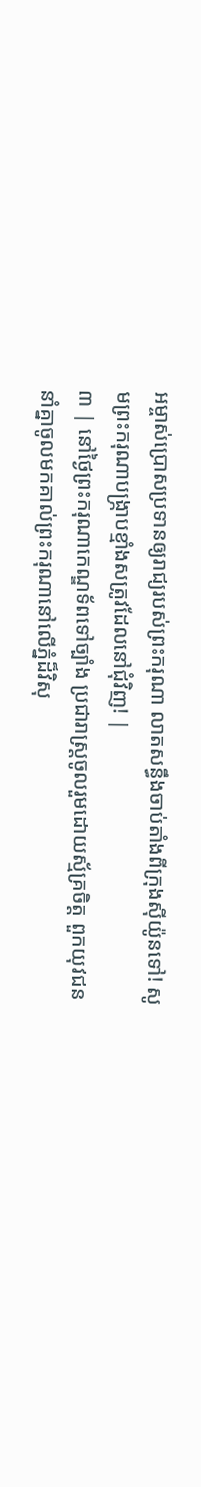អម្ចាស់ប្រោសប្រទានឲ្យរាជ្យរបស់ព្រះករុណា លាតសន្ធឹងចាប់តាំងពីក្រុងស៊ីយ៉ូនទៅ! សូមព្រះករុណាបង្ក្រាបខ្មាំងសត្រូវដែលនៅជុំវិញ! |
៣ | នៅថ្ងៃព្រះករុណាកេណ្ឌទ័ពទៅច្បាំង ប្រជារាស្ដ្រចូលរួមដោយស្ម័គ្រចិត្ត ពួកយុវជននាំគ្នាចូលមកគាល់ព្រះករុណានៅលើភ្នំដ៏វិសុ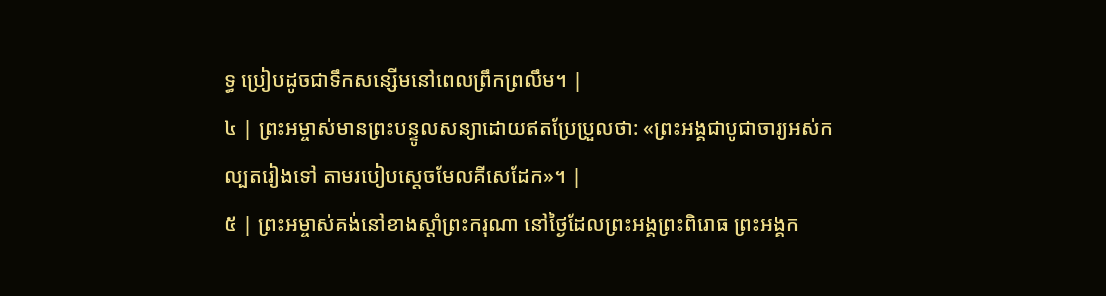ទ្ធ ប្រៀបដូចជាទឹកសន្សើមនៅពេលព្រឹកព្រលឹម។ |
៤ | ព្រះអម្ចាស់មានព្រះបន្ទូលសន្យាដោយឥតប្រែប្រួលថា: «ព្រះអង្គជាបូជាចារ្យអស់កល្បតរៀងទៅ តាមរបៀបស្តេចមែលគីសេដែក»។ |
៥ | ព្រះអម្ចាស់គង់នៅខាងស្តាំព្រះករុណា នៅថ្ងៃដែលព្រះអង្គព្រះពិរោធ ព្រះអង្គក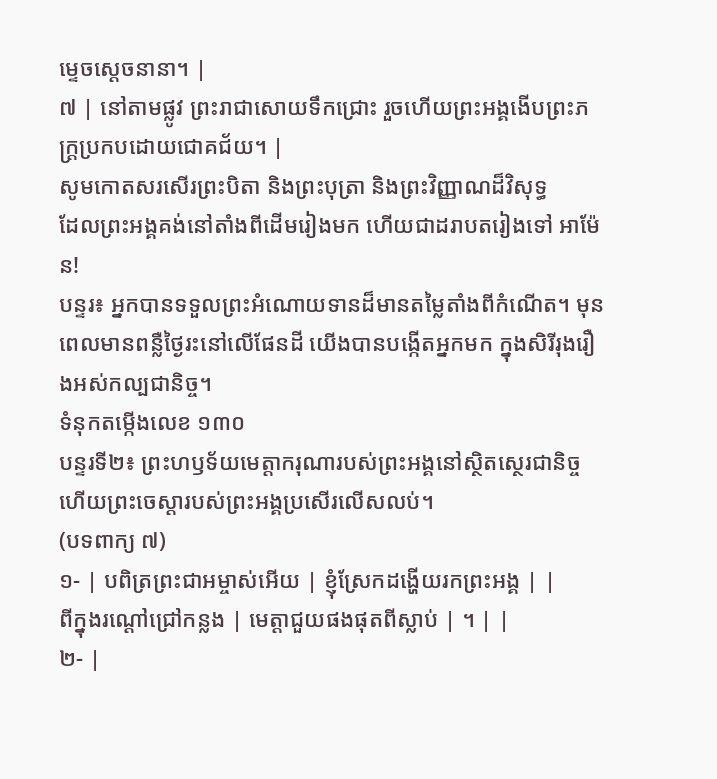ម្ទេចស្តេចនានា។ |
៧ | នៅតាមផ្លូវ ព្រះរាជាសោយទឹកជ្រោះ រួចហើយព្រះអង្គងើបព្រះភក្ត្រប្រកបដោយជោគជ័យ។ |
សូមកោតសរសើរព្រះបិតា និងព្រះបុត្រា និងព្រះវិញ្ញាណដ៏វិសុទ្ធ
ដែលព្រះអង្គគង់នៅតាំងពីដើមរៀងមក ហើយជាដរាបតរៀងទៅ អាម៉ែន!
បន្ទរ៖ អ្នកបានទទួលព្រះអំណោយទានដ៏មានតម្លៃតាំងពីកំណើត។ មុនពេលមានពន្លឺថ្ងៃរះនៅលើផែនដី យើងបានបង្កើតអ្នកមក ក្នុងសិរីរុងរឿងអស់កល្បជានិច្ច។
ទំនុកតម្កើងលេខ ១៣០
បន្ទរទី២៖ ព្រះហឫទ័យមេត្តាករុណារបស់ព្រះអង្គនៅស្ថិតស្ថេរជានិច្ច ហើយព្រះចេស្តារបស់ព្រះអង្គប្រសើរលើសលប់។
(បទពាក្យ ៧)
១- | បពិត្រព្រះជាអម្ចាស់អើយ | ខ្ញុំស្រែកដង្ហើយរកព្រះអង្គ | |
ពីក្នុងរណ្តៅជ្រៅកន្លង | មេត្តាជួយផងផុតពីស្លាប់ | ។ | |
២- |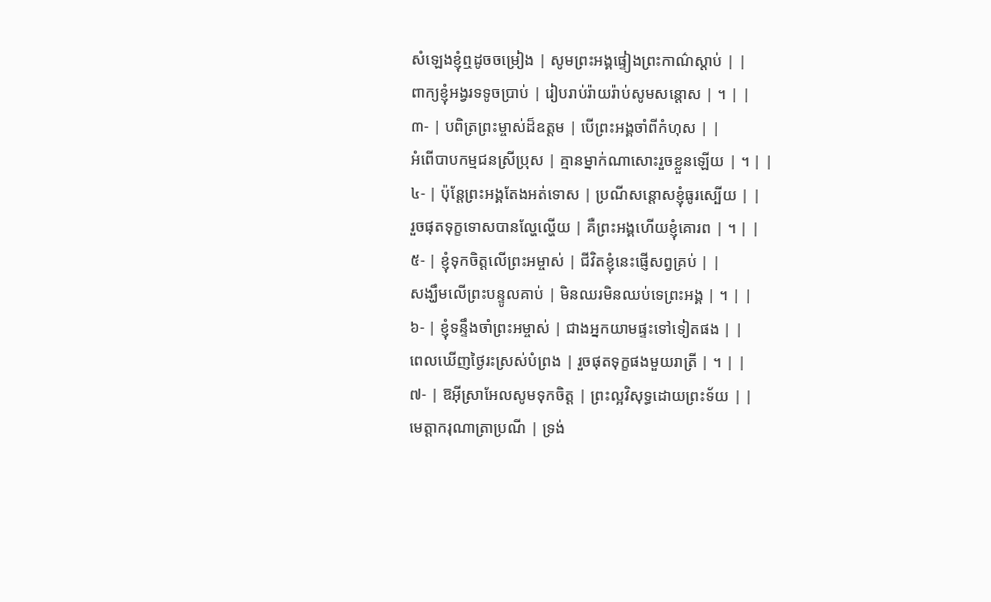សំឡេងខ្ញុំឮដូចចម្រៀង | សូមព្រះអង្គផ្ទៀងព្រះកាណ៌ស្តាប់ | |
ពាក្យខ្ញុំអង្វរទទូចប្រាប់ | រៀបរាប់រ៉ាយរ៉ាប់សូមសន្តោស | ។ | |
៣- | បពិត្រព្រះម្ចាស់ដ៏ឧត្តម | បើព្រះអង្គចាំពីកំហុស | |
អំពើបាបកម្មជនស្រីប្រុស | គ្មានម្នាក់ណាសោះរួចខ្លួនឡើយ | ។ | |
៤- | ប៉ុន្តែព្រះអង្គតែងអត់ទោស | ប្រណីសន្តោសខ្ញុំធូរស្បើយ | |
រួចផុតទុក្ខទោសបានល្ហែល្ហើយ | គឺព្រះអង្គហើយខ្ញុំគោរព | ។ | |
៥- | ខ្ញុំទុកចិត្តលើព្រះអម្ចាស់ | ជីវិតខ្ញុំនេះផ្ញើសព្វគ្រប់ | |
សង្ឃឹមលើព្រះបន្ទូលគាប់ | មិនឈរមិនឈប់ទេព្រះអង្គ | ។ | |
៦- | ខ្ញុំទន្ទឹងចាំព្រះអម្ចាស់ | ជាងអ្នកយាមផ្ទះទៅទៀតផង | |
ពេលឃើញថ្ងៃរះស្រស់បំព្រង | រួចផុតទុក្ខផងមួយរាត្រី | ។ | |
៧- | ឱអ៊ីស្រាអែលសូមទុកចិត្ត | ព្រះល្អវិសុទ្ធដោយព្រះទ័យ | |
មេត្តាករុណាត្រាប្រណី | ទ្រង់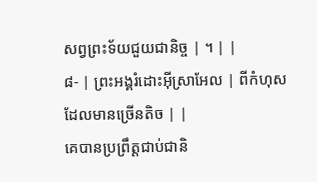សព្វព្រះទ័យជួយជានិច្ច | ។ | |
៨- | ព្រះអង្គរំដោះអ៊ីស្រាអែល | ពីកំហុសដែលមានច្រើនតិច | |
គេបានប្រព្រឹត្តជាប់ជានិ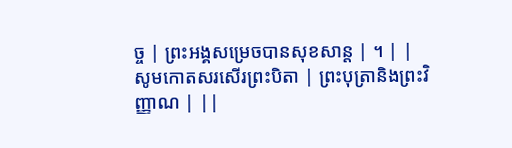ច្ច | ព្រះអង្គសម្រេចបានសុខសាន្ត | ។ | |
សូមកោតសរសើរព្រះបិតា | ព្រះបុត្រានិងព្រះវិញ្ញាណ | ||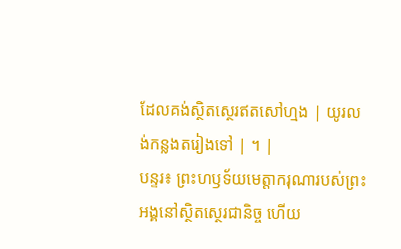ដែលគង់ស្ថិតស្ថេរឥតសៅហ្មង | យូរលង់កន្លងតរៀងទៅ | ។ |
បន្ទរ៖ ព្រះហឫទ័យមេត្តាករុណារបស់ព្រះអង្គនៅស្ថិតស្ថេរជានិច្ច ហើយ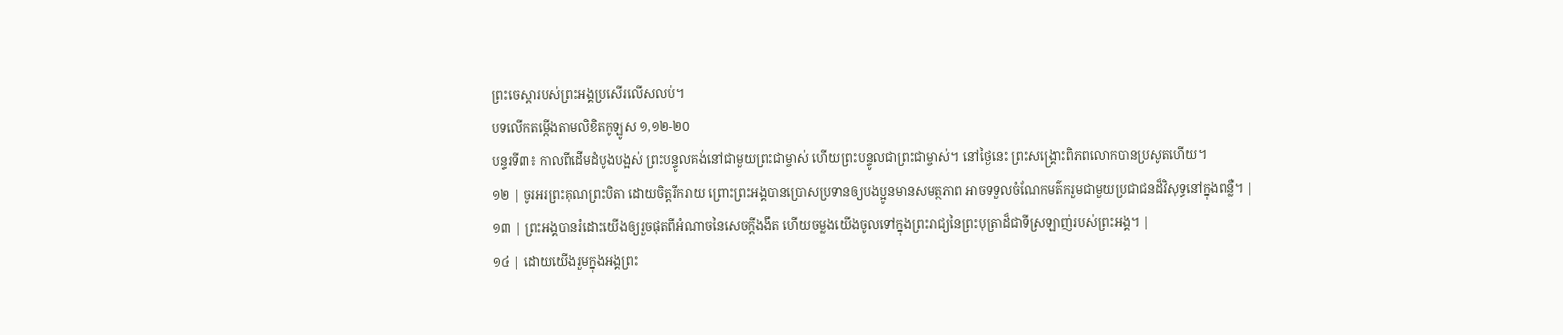ព្រះចេស្តារបស់ព្រះអង្គប្រសើរលើសលប់។
បទលើកតម្កើងតាមលិខិតកូឡូស ១,១២-២០
បន្ទរទី៣៖ កាលពីដើមដំបូងបង្អស់ ព្រះបន្ទូលគង់នៅជាមួយព្រះជាម្ចាស់ ហើយព្រះបន្ទូលជាព្រះជាម្ចាស់។ នៅថ្ងៃនេះ ព្រះសង្គ្រោះពិភពលោកបានប្រសូតហើយ។
១២ | ចូរអរព្រះគុណព្រះបិតា ដោយចិត្តរីករាយ ព្រោះព្រះអង្គបានប្រោសប្រទានឲ្យបងប្អូនមានសមត្ថភាព អាចទទួលចំណែកមត៌ករួមជាមួយប្រជាជនដ៏វិសុទ្ធនៅក្នុងពន្លឺ។ |
១៣ | ព្រះអង្គបានរំដោះយើងឲ្យរួចផុតពីអំណាចនៃសេចក្ដីងងឹត ហើយចម្លងយើងចូលទៅក្នុងព្រះរាជ្យនៃព្រះបុត្រាដ៏ជាទីស្រឡាញ់របស់ព្រះអង្គ។ |
១៤ | ដោយយើងរួមក្នុងអង្គព្រះ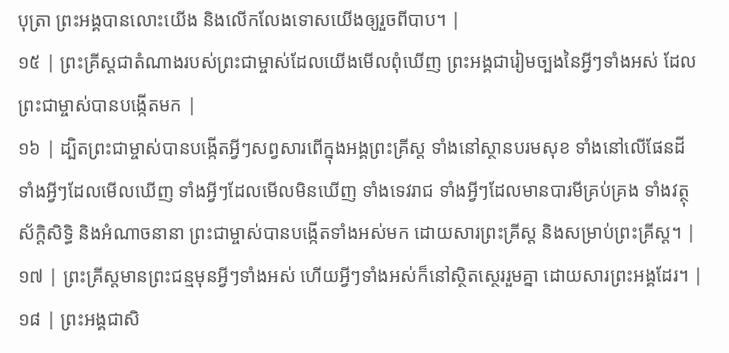បុត្រា ព្រះអង្គបានលោះយើង និងលើកលែងទោសយើងឲ្យរួចពីបាប។ |
១៥ | ព្រះគ្រីស្តជាតំណាងរបស់ព្រះជាម្ចាស់ដែលយើងមើលពុំឃើញ ព្រះអង្គជារៀមច្បងនៃអ្វីៗទាំងអស់ ដែលព្រះជាម្ចាស់បានបង្កើតមក |
១៦ | ដ្បិតព្រះជាម្ចាស់បានបង្កើតអ្វីៗសព្វសារពើក្នុងអង្គព្រះគ្រីស្ត ទាំងនៅស្ថានបរមសុខ ទាំងនៅលើផែនដី ទាំងអ្វីៗដែលមើលឃើញ ទាំងអ្វីៗដែលមើលមិនឃើញ ទាំងទេវរាជ ទាំងអ្វីៗដែលមានបារមីគ្រប់គ្រង ទាំងវត្ថុស័ក្តិសិទ្ធិ និងអំណាចនានា ព្រះជាម្ចាស់បានបង្កើតទាំងអស់មក ដោយសារព្រះគ្រីស្ត និងសម្រាប់ព្រះគ្រីស្ត។ |
១៧ | ព្រះគ្រីស្តមានព្រះជន្មមុនអ្វីៗទាំងអស់ ហើយអ្វីៗទាំងអស់ក៏នៅស្ថិតស្ថេររួមគ្នា ដោយសារព្រះអង្គដែរ។ |
១៨ | ព្រះអង្គជាសិ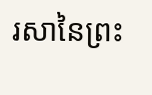រសានៃព្រះ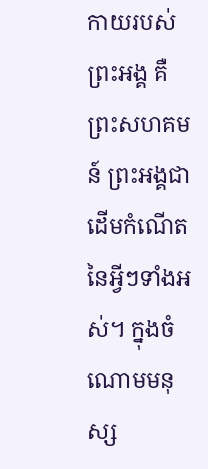កាយរបស់ព្រះអង្គ គឺព្រះសហគមន៍ ព្រះអង្គជាដើមកំណើតនៃអ្វីៗទាំងអស់។ ក្នុងចំណោមមនុស្ស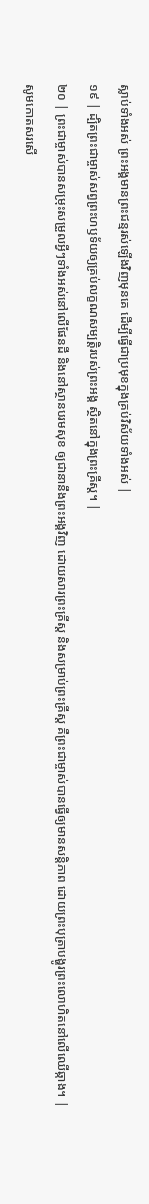ស្លាប់ទាំងអស់ ព្រះអង្គមានព្រះជន្មរស់ឡើងវិញមុនគេ ដើម្បីធ្វើជាប្រមុខក្នុងគ្រប់វិស័យទាំងអស់ |
១៩ | ដ្បិតព្រះជាម្ចាស់សព្វព្រះហឫទ័យឲ្យគ្រប់លក្ខណសម្បត្តិរបស់ព្រះអង្គ ស្ថិតនៅក្នុងព្រះគ្រីស្ត។ |
២០ | ព្រះជាម្ចាស់បានសម្រុះសម្រួលអ្វីៗទាំងអស់នៅលើផែនដី និងនៅស្ថានបរមសុខ ឲ្យជានានឹងព្រះអង្គវិញ ដោយសារព្រះគ្រីស្ត និងសម្រាប់ព្រះគ្រីស្ត គឺព្រះជាម្ចាស់បានធ្វើឲ្យមានសន្តិភាព ដោយព្រះបុត្រាបង្ហូរព្រះលោហិតនៅលើឈើឆ្កាង។ |
សូមកោតសរសើ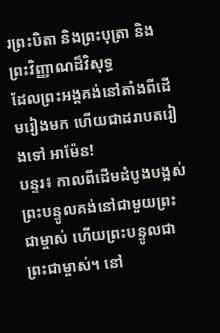រព្រះបិតា និងព្រះបុត្រា និងព្រះវិញ្ញាណដ៏វិសុទ្ធ
ដែលព្រះអង្គគង់នៅតាំងពីដើមរៀងមក ហើយជាដរាបតរៀងទៅ អាម៉ែន!
បន្ទរ៖ កាលពីដើមដំបូងបង្អស់ ព្រះបន្ទូលគង់នៅជាមួយព្រះជាម្ចាស់ ហើយព្រះបន្ទូលជាព្រះជាម្ចាស់។ នៅ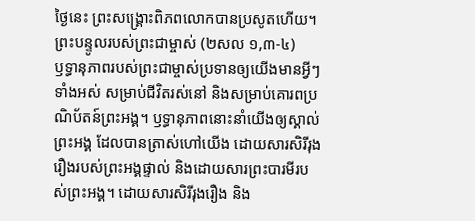ថ្ងៃនេះ ព្រះសង្គ្រោះពិភពលោកបានប្រសូតហើយ។
ព្រះបន្ទូលរបស់ព្រះជាម្ចាស់ (២សល ១,៣-៤)
ឫទ្ធានុភាពរបស់ព្រះជាម្ចាស់ប្រទានឲ្យយើងមានអ្វីៗទាំងអស់ សម្រាប់ជីវិតរស់នៅ និងសម្រាប់គោរពប្រណិប័តន៍ព្រះអង្គ។ ឫទ្ធានុភាពនោះនាំយើងឲ្យស្គាល់ព្រះអង្គ ដែលបានត្រាស់ហៅយើង ដោយសារសិរីរុងរឿងរបស់ព្រះអង្គផ្ទាល់ និងដោយសារព្រះបារមីរបស់ព្រះអង្គ។ ដោយសារសិរីរុងរឿង និង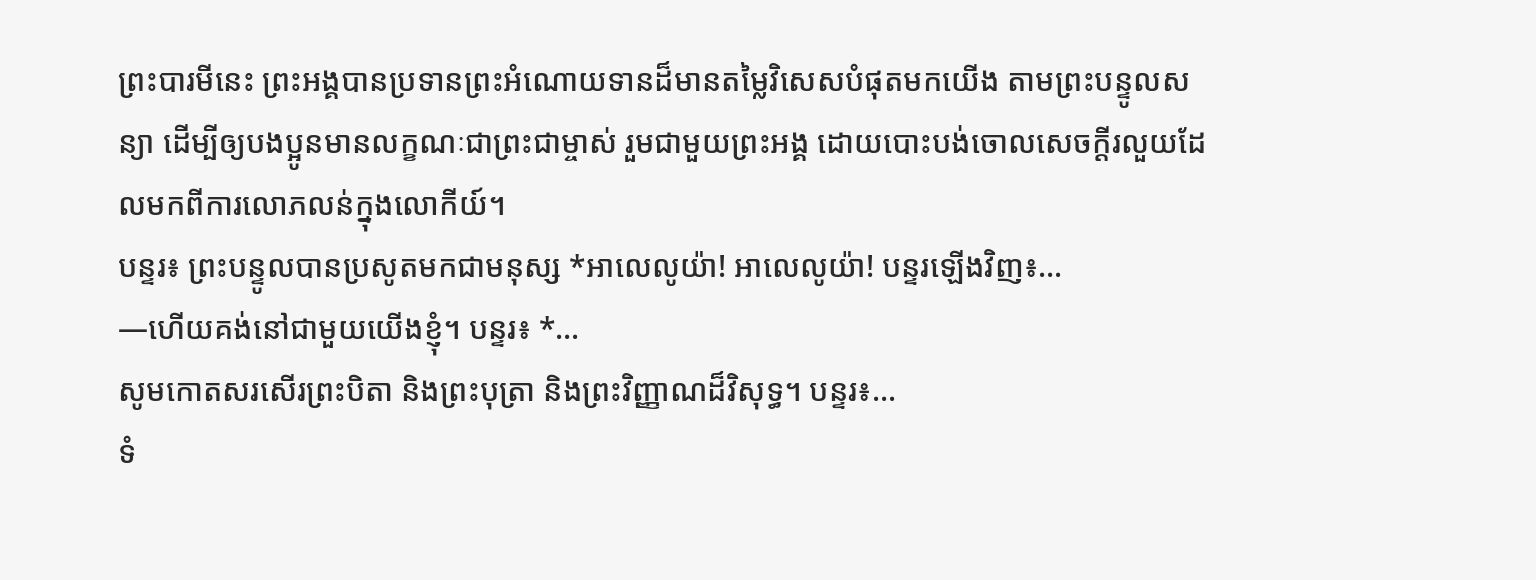ព្រះបារមីនេះ ព្រះអង្គបានប្រទានព្រះអំណោយទានដ៏មានតម្លៃវិសេសបំផុតមកយើង តាមព្រះបន្ទូលសន្យា ដើម្បីឲ្យបងប្អូនមានលក្ខណៈជាព្រះជាម្ចាស់ រួមជាមួយព្រះអង្គ ដោយបោះបង់ចោលសេចក្ដីរលួយដែលមកពីការលោភលន់ក្នុងលោកីយ៍។
បន្ទរ៖ ព្រះបន្ទូលបានប្រសូតមកជាមនុស្ស *អាលេលូយ៉ា! អាលេលូយ៉ា! បន្ទរឡើងវិញ៖…
—ហើយគង់នៅជាមួយយើងខ្ញុំ។ បន្ទរ៖ *…
សូមកោតសរសើរព្រះបិតា និងព្រះបុត្រា និងព្រះវិញ្ញាណដ៏វិសុទ្ធ។ បន្ទរ៖…
ទំ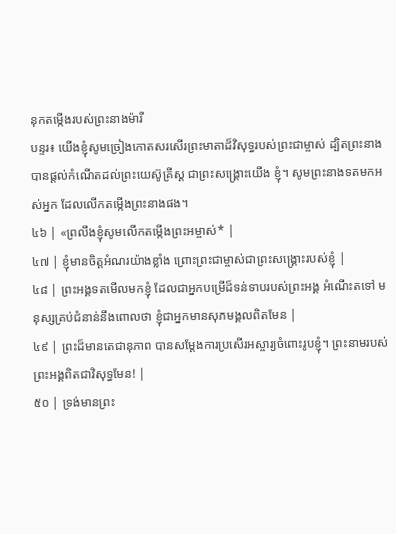នុកតម្កើងរបស់ព្រះនាងម៉ារី
បន្ទរ៖ យើងខ្ញុំសូមច្រៀងកោតសរសើរព្រះមាតាដ៏វិសុទ្ធរបស់ព្រះជាម្ចាស់ ដ្បិតព្រះនាងបានផ្តល់កំណើតដល់ព្រះយេស៊ូគ្រីស្ត ជាព្រះសង្រ្គោះយើង ខ្ញុំ។ សូមព្រះនាងទតមកអស់អ្នក ដែលលើកតម្កើងព្រះនាងផង។
៤៦ | «ព្រលឹងខ្ញុំសូមលើកតម្កើងព្រះអម្ចាស់* |
៤៧ | ខ្ញុំមានចិត្តអំណរយ៉ាងខ្លាំង ព្រោះព្រះជាម្ចាស់ជាព្រះសង្គ្រោះរបស់ខ្ញុំ |
៤៨ | ព្រះអង្គទតមើលមកខ្ញុំ ដែលជាអ្នកបម្រើដ៏ទន់ទាបរបស់ព្រះអង្គ អំណើះតទៅ មនុស្សគ្រប់ជំនាន់នឹងពោលថា ខ្ញុំជាអ្នកមានសុភមង្គលពិតមែន |
៤៩ | ព្រះដ៏មានតេជានុភាព បានសម្ដែងការប្រសើរអស្ចារ្យចំពោះរូបខ្ញុំ។ ព្រះនាមរបស់ព្រះអង្គពិតជាវិសុទ្ធមែន! |
៥០ | ទ្រង់មានព្រះ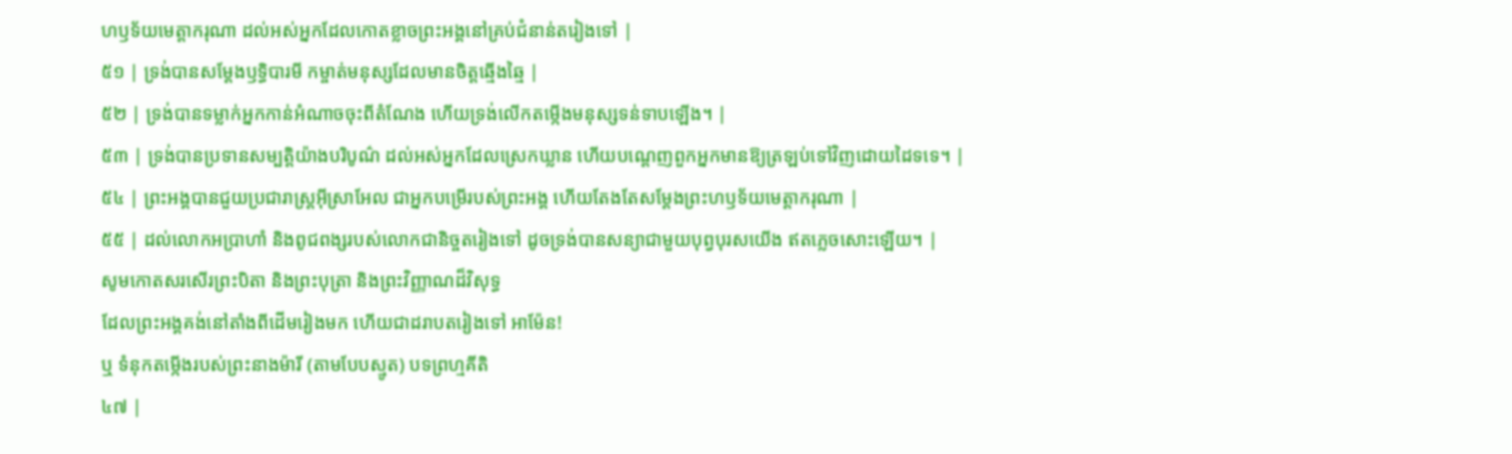ហឫទ័យមេត្តាករុណា ដល់អស់អ្នកដែលកោតខ្លាចព្រះអង្គនៅគ្រប់ជំនាន់តរៀងទៅ |
៥១ | ទ្រង់បានសម្ដែងឫទ្ធិបារមី កម្ចាត់មនុស្សដែលមានចិត្តឆ្មើងឆ្មៃ |
៥២ | ទ្រង់បានទម្លាក់អ្នកកាន់អំណាចចុះពីតំណែង ហើយទ្រង់លើកតម្កើងមនុស្សទន់ទាបឡើង។ |
៥៣ | ទ្រង់បានប្រទានសម្បត្តិយ៉ាងបរិបូណ៌ ដល់អស់អ្នកដែលស្រេកឃ្លាន ហើយបណ្តេញពួកអ្នកមានឱ្យត្រឡប់ទៅវិញដោយដៃទទេ។ |
៥៤ | ព្រះអង្គបានជួយប្រជារាស្ត្រអ៊ីស្រាអែល ជាអ្នកបម្រើរបស់ព្រះអង្គ ហើយតែងតែសម្ដែងព្រះហឫទ័យមេត្តាករុណា |
៥៥ | ដល់លោកអប្រាហាំ និងពូជពង្សរបស់លោកជានិច្ចតរៀងទៅ ដូចទ្រង់បានសន្យាជាមួយបុព្វបុរសយើង ឥតភ្លេចសោះឡើយ។ |
សូមកោតសរសើរព្រះបិតា និងព្រះបុត្រា និងព្រះវិញ្ញាណដ៏វិសុទ្ធ
ដែលព្រះអង្គគង់នៅតាំងពីដើមរៀងមក ហើយជាដរាបតរៀងទៅ អាម៉ែន!
ឬ ទំនុកតម្កើងរបស់ព្រះនាងម៉ារី (តាមបែបស្មូត) បទព្រហ្មគីតិ
៤៧ |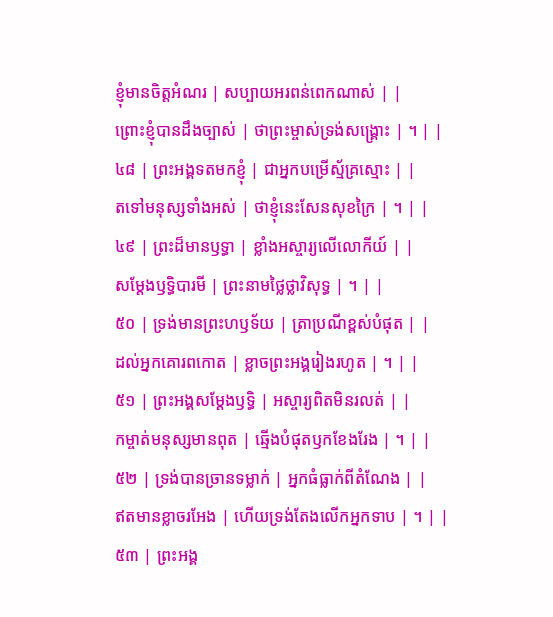ខ្ញុំមានចិត្តអំណរ | សប្បាយអរពន់ពេកណាស់ | |
ព្រោះខ្ញុំបានដឹងច្បាស់ | ថាព្រះម្ចាស់ទ្រង់សង្គ្រោះ | ។ | |
៤៨ | ព្រះអង្គទតមកខ្ញុំ | ជាអ្នកបម្រើស្ម័គ្រស្មោះ | |
តទៅមនុស្សទាំងអស់ | ថាខ្ញុំនេះសែនសុខក្រៃ | ។ | |
៤៩ | ព្រះដ៏មានឫទ្ធា | ខ្លាំងអស្ចារ្យលើលោកីយ៍ | |
សម្ដែងឫទ្ធិបារមី | ព្រះនាមថ្លៃថ្លាវិសុទ្ធ | ។ | |
៥០ | ទ្រង់មានព្រះហឫទ័យ | ត្រាប្រណីខ្ពស់បំផុត | |
ដល់អ្នកគោរពកោត | ខ្លាចព្រះអង្គរៀងរហូត | ។ | |
៥១ | ព្រះអង្គសម្ដែងឫទ្ធិ | អស្ចារ្យពិតមិនរលត់ | |
កម្ចាត់មនុស្សមានពុត | ឆ្មើងបំផុតឫកខែងរែង | ។ | |
៥២ | ទ្រង់បានច្រានទម្លាក់ | អ្នកធំធ្លាក់ពីតំណែង | |
ឥតមានខ្លាចរអែង | ហើយទ្រង់តែងលើកអ្នកទាប | ។ | |
៥៣ | ព្រះអង្គ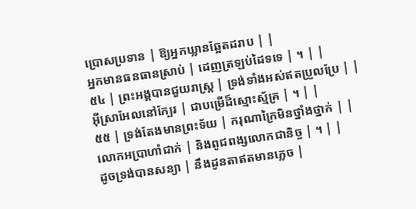ប្រោសប្រទាន | ឱ្យអ្នកឃ្លានឆ្អែតដរាប | |
អ្នកមានធនធានស្រាប់ | ដេញត្រឡប់ដៃទទេ | ។ | |
៥៤ | ព្រះអង្គបានជួយរាស្ត្រ | ទ្រង់ទាំងអស់ឥតប្រួលប្រែ | |
អ៊ីស្រាអែលនៅក្បែរ | ជាបម្រើដ៏ស្មោះស្ម័គ្រ | ។ | |
៥៥ | ទ្រង់តែងមានព្រះទ័យ | ករុណាក្រៃមិនថ្នាំងថ្នាក់ | |
លោកអប្រាហាំជាក់ | និងពូជពង្សលោកជានិច្ច | ។ | |
ដូចទ្រង់បានសន្យា | នឹងដូនតាឥតមានភ្លេច |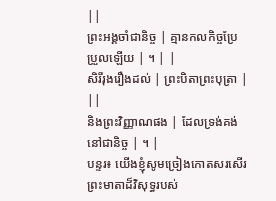||
ព្រះអង្គចាំជានិច្ច | គ្មានកលកិច្ចប្រែប្រួលឡើយ | ។ | |
សិរីរុងរឿងដល់ | ព្រះបិតាព្រះបុត្រា | ||
និងព្រះវិញ្ញាណផង | ដែលទ្រង់គង់នៅជានិច្ច | ។ |
បន្ទរ៖ យើងខ្ញុំសូមច្រៀងកោតសរសើរព្រះមាតាដ៏វិសុទ្ធរបស់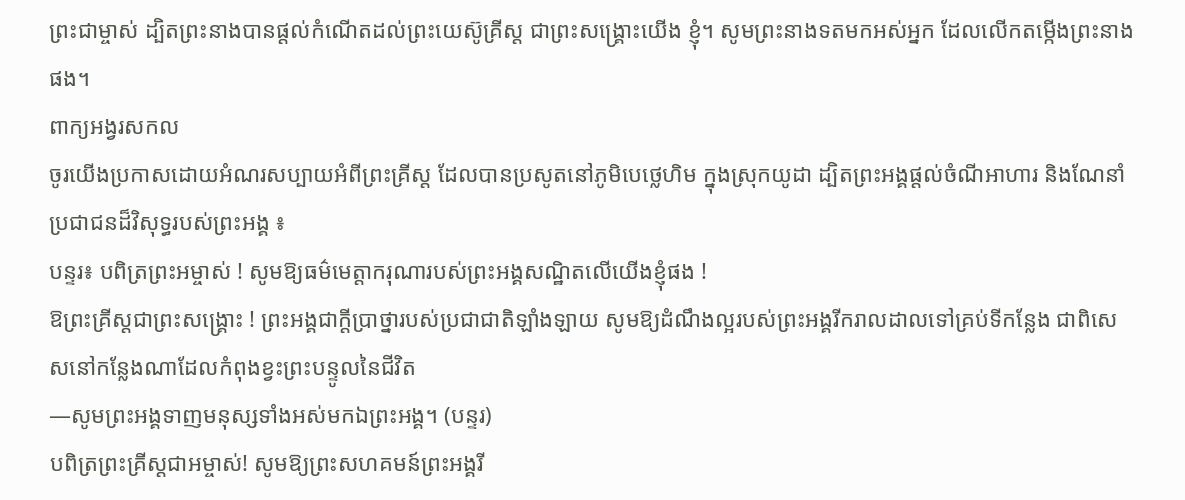ព្រះជាម្ចាស់ ដ្បិតព្រះនាងបានផ្តល់កំណើតដល់ព្រះយេស៊ូគ្រីស្ត ជាព្រះសង្រ្គោះយើង ខ្ញុំ។ សូមព្រះនាងទតមកអស់អ្នក ដែលលើកតម្កើងព្រះនាងផង។
ពាក្យអង្វរសកល
ចូរយើងប្រកាសដោយអំណរសប្បាយអំពីព្រះគ្រីស្ត ដែលបានប្រសូតនៅភូមិបេថ្លេហិម ក្នុងស្រុកយូដា ដ្បិតព្រះអង្គផ្តល់ចំណីអាហារ និងណែនាំប្រជាជនដ៏វិសុទ្ធរបស់ព្រះអង្គ ៖
បន្ទរ៖ បពិត្រព្រះអម្ចាស់ ! សូមឱ្យធម៌មេត្តាករុណារបស់ព្រះអង្គសណ្ឋិតលើយើងខ្ញុំផង !
ឱព្រះគ្រីស្តជាព្រះសង្រ្គោះ ! ព្រះអង្គជាក្តីប្រាថ្នារបស់ប្រជាជាតិឡាំងឡាយ សូមឱ្យដំណឹងល្អរបស់ព្រះអង្គរីករាលដាលទៅគ្រប់ទីកន្លែង ជាពិសេសនៅកន្លែងណាដែលកំពុងខ្វះព្រះបន្ទូលនៃជីវិត
—សូមព្រះអង្គទាញមនុស្សទាំងអស់មកឯព្រះអង្គ។ (បន្ទរ)
បពិត្រព្រះគ្រីស្តជាអម្ចាស់! សូមឱ្យព្រះសហគមន៍ព្រះអង្គរី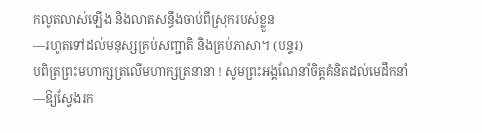កលូតលាស់ឡើង និងលាតសន្ធឹងចាប់ពីស្រុករបស់ខ្លួន
—រហូតទៅដល់មនុស្សគ្រប់សញ្ជាតិ និងគ្រប់ភាសា។ (បន្ទរ)
បពិត្រព្រះមហាក្សត្រលើមហាក្សត្រនានា ! សូមព្រះអង្គណែនាំចិត្តគំនិតដល់មេដឹកនាំ
—ឱ្យស្វែងរក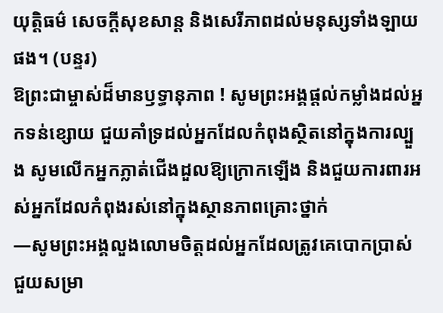យុត្តិធម៌ សេចក្តីសុខសាន្ត និងសេរីភាពដល់មនុស្សទាំងឡាយផង។ (បន្ទរ)
ឱព្រះជាម្ចាស់ដ៏មានឫទ្ធានុភាព ! សូមព្រះអង្គផ្តល់កម្លាំងដល់អ្នកទន់ខ្សោយ ជួយគាំទ្រដល់អ្នកដែលកំពុងស្ថិតនៅក្នុងការល្បួង សូមលើកអ្នកភ្លាត់ជើងដួលឱ្យក្រោកឡើង និងជួយការពារអស់អ្នកដែលកំពុងរស់នៅក្នុងស្ថានភាពគ្រោះថ្នាក់
—សូមព្រះអង្គលួងលោមចិត្តដល់អ្នកដែលត្រូវគេបោកប្រាស់ ជួយសម្រា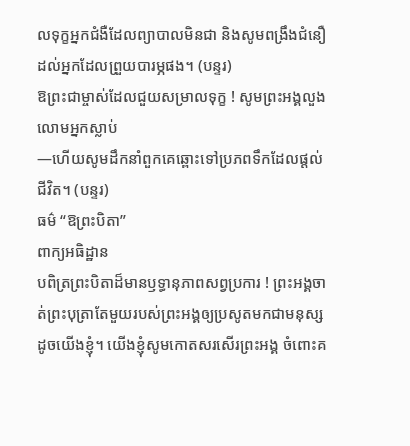លទុក្ខអ្នកជំងឺដែលព្យាបាលមិនជា និងសូមពង្រឹងជំនឿដល់អ្នកដែលព្រួយបារម្ភផង។ (បន្ទរ)
ឱព្រះជាម្ចាស់ដែលជួយសម្រាលទុក្ខ ! សូមព្រះអង្គលួងលោមអ្នកស្លាប់
—ហើយសូមដឹកនាំពួកគេឆ្ពោះទៅប្រភពទឹកដែលផ្តល់ជីវិត។ (បន្ទរ)
ធម៌ “ឱព្រះបិតា”
ពាក្យអធិដ្ឋាន
បពិត្រព្រះបិតាដ៏មានឫទ្ធានុភាពសព្វប្រការ ! ព្រះអង្គចាត់ព្រះបុត្រាតែមួយរបស់ព្រះអង្គឲ្យប្រសូតមកជាមនុស្សដូចយើងខ្ញុំ។ យើងខ្ញុំសូមកោតសរសើរព្រះអង្គ ចំពោះគ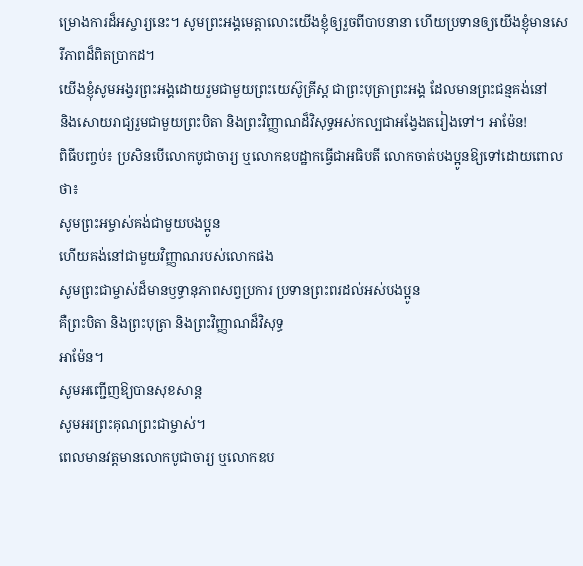ម្រោងការដ៏អស្ចារ្យនេះ។ សូមព្រះអង្គមេត្តាលោះយើងខ្ញុំឲ្យរួចពីបាបនានា ហើយប្រទានឲ្យយើងខ្ញុំមានសេរីភាពដ៏ពិតប្រាកដ។
យើងខ្ញុំសូមអង្វរព្រះអង្គដោយរួមជាមួយព្រះយេស៊ូគ្រីស្ត ជាព្រះបុត្រាព្រះអង្គ ដែលមានព្រះជន្មគង់នៅ
និងសោយរាជ្យរួមជាមួយព្រះបិតា និងព្រះវិញ្ញាណដ៏វិសុទ្ធអស់កល្បជាអង្វែងតរៀងទៅ។ អាម៉ែន!
ពិធីបញ្ចប់៖ ប្រសិនបើលោកបូជាចារ្យ ឬលោកឧបដ្ឋាកធ្វើជាអធិបតី លោកចាត់បងប្អូនឱ្យទៅដោយពោលថា៖
សូមព្រះអម្ចាស់គង់ជាមួយបងប្អូន
ហើយគង់នៅជាមួយវិញ្ញាណរបស់លោកផង
សូមព្រះជាម្ចាស់ដ៏មានឫទ្ធានុភាពសព្វប្រការ ប្រទានព្រះពរដល់អស់បងប្អូន
គឺព្រះបិតា និងព្រះបុត្រា និងព្រះវិញ្ញាណដ៏វិសុទ្ធ
អាម៉ែន។
សូមអញ្ជើញឱ្យបានសុខសាន្ត
សូមអរព្រះគុណព្រះជាម្ចាស់។
ពេលមានវត្តមានលោកបូជាចារ្យ ឬលោកឧប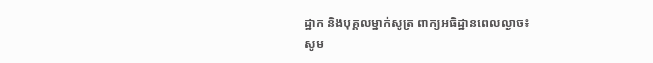ដ្ឋាក និងបុគ្គលម្នាក់សូត្រ ពាក្យអធិដ្ឋានពេលល្ងាច៖
សូម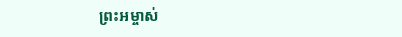ព្រះអម្ចាស់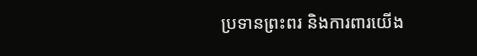ប្រទានព្រះពរ និងការពារយើង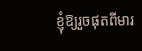ខ្ញុំឱ្យរួចផុតពីមារ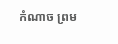កំណាច ព្រម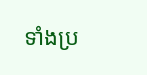ទាំងប្រ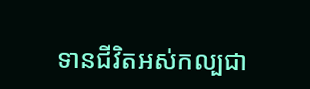ទានជីវិតអស់កល្បជា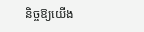និច្ចឱ្យយើង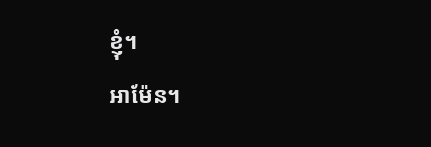ខ្ញុំ។
អាម៉ែន។